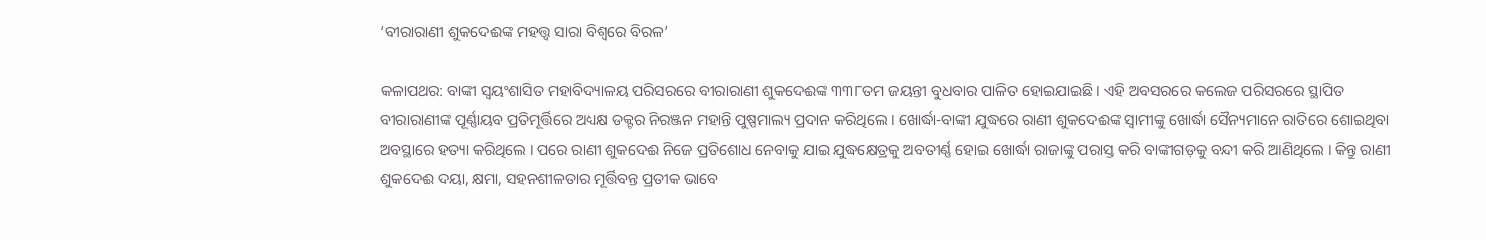‘ବୀରାରାଣୀ ଶୁକଦେଈଙ୍କ ମହତ୍ତ୍ଵ ସାରା ବିଶ୍ଵରେ ବିରଳ’

କଳାପଥର: ବାଙ୍କୀ ସ୍ୱୟଂଶାସିତ ମହାବିଦ୍ୟାଳୟ ପରିସରରେ ବୀରାରାଣୀ ଶୁକଦେଈଙ୍କ ୩୩୮ତମ ଜୟନ୍ତୀ ବୁଧବାର ପାଳିତ ହୋଇଯାଇଛି । ଏହି ଅବସରରେ କଲେଜ ପରିସରରେ ସ୍ଥାପିତ ବୀରାରାଣୀଙ୍କ ପୂର୍ଣ୍ଣାୟବ ପ୍ରତିମୂର୍ତ୍ତିରେ ଅଧ୍ୟକ୍ଷ ଡକ୍ଟର ନିରଞ୍ଜନ ମହାନ୍ତି ପୁଷ୍ପମାଲ୍ୟ ପ୍ରଦାନ କରିଥିଲେ । ଖୋର୍ଦ୍ଧା-ବାଙ୍କୀ ଯୁଦ୍ଧରେ ରାଣୀ ଶୁକଦେଈଙ୍କ ସ୍ୱାମୀଙ୍କୁ ଖୋର୍ଦ୍ଧା ସୈନ୍ୟମାନେ ରାତିରେ ଶୋଇଥିବା ଅବସ୍ଥାରେ ହତ୍ୟା କରିଥିଲେ । ପରେ ରାଣୀ ଶୁକଦେଈ ନିଜେ ପ୍ରତିଶୋଧ ନେବାକୁ ଯାଇ ଯୁଦ୍ଧକ୍ଷେତ୍ରକୁ ଅବତୀର୍ଣ୍ଣ ହୋଇ ଖୋର୍ଦ୍ଧା ରାଜାଙ୍କୁ ପରାସ୍ତ କରି ବାଙ୍କୀଗଡ଼କୁ ବନ୍ଦୀ କରି ଆଣିଥିଲେ । କିନ୍ତୁ ରାଣୀ ଶୁକଦେଈ ଦୟା, କ୍ଷମା, ସହନଶୀଳତାର ମୂର୍ତ୍ତିବନ୍ତ ପ୍ରତୀକ ଭାବେ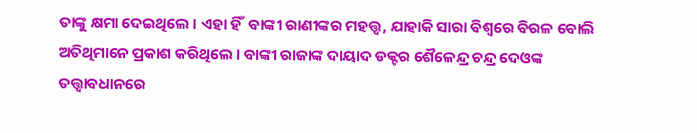ତାଙ୍କୁ କ୍ଷମା ଦେଇଥିଲେ । ଏହା ହିଁ  ବାଙ୍କୀ ରାଣୀଙ୍କର ମହତ୍ତ୍ଵ, ଯାହାକି ସାରା ବିଶ୍ୱରେ ବିରଳ ବୋଲି ଅତିଥିମାନେ ପ୍ରକାଶ କରିଥିଲେ । ବାଙ୍କୀ ରାଜାଙ୍କ ଦାୟାଦ ଡକ୍ଟର ଶୈଳେନ୍ଦ୍ର ଚନ୍ଦ୍ର ଦେଓଙ୍କ ତତ୍ତ୍ୱାବଧାନରେ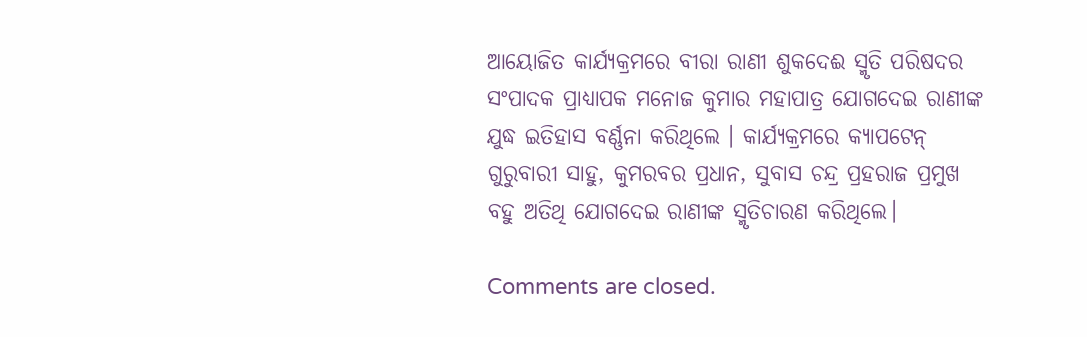ଆୟୋଜିତ କାର୍ଯ୍ୟକ୍ରମରେ ବୀରା ରାଣୀ ଶୁକଦେଈ ସ୍ମୃତି ପରିଷଦର ସଂପାଦକ ପ୍ରାଧ୍ୟାପକ ମନୋଜ କୁମାର ମହାପାତ୍ର ଯୋଗଦେଇ ରାଣୀଙ୍କ ଯୁଦ୍ଧ ଇତିହାସ ବର୍ଣ୍ଣନା କରିଥିଲେ । କାର୍ଯ୍ୟକ୍ରମରେ କ୍ୟାପଟେନ୍ ଗୁରୁବାରୀ ସାହୁ, କୁମରବର ପ୍ରଧାନ, ସୁବାସ ଚନ୍ଦ୍ର ପ୍ରହରାଜ ପ୍ରମୁଖ ବହୁ ଅତିଥି ଯୋଗଦେଇ ରାଣୀଙ୍କ ସ୍ମୃତିଚାରଣ କରିଥିଲେ।

Comments are closed.